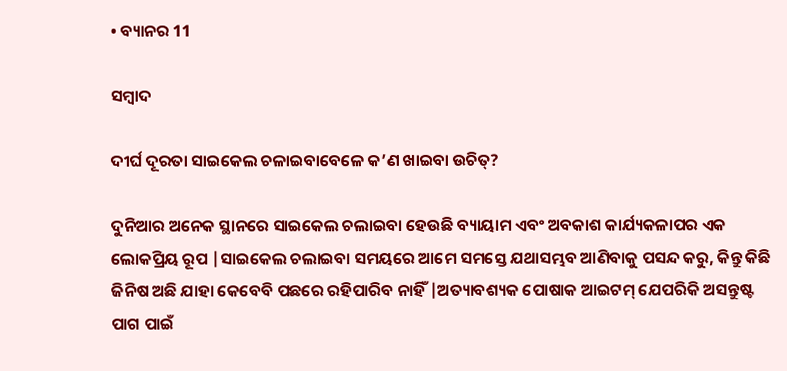• ବ୍ୟାନର 11

ସମ୍ବାଦ

ଦୀର୍ଘ ଦୂରତା ସାଇକେଲ ଚଳାଇବାବେଳେ କ’ଣ ଖାଇବା ଉଚିତ୍?

ଦୁନିଆର ଅନେକ ସ୍ଥାନରେ ସାଇକେଲ ଚଲାଇବା ହେଉଛି ବ୍ୟାୟାମ ଏବଂ ଅବକାଶ କାର୍ଯ୍ୟକଳାପର ଏକ ଲୋକପ୍ରିୟ ରୂପ |ସାଇକେଲ ଚଲାଇବା ସମୟରେ ଆମେ ସମସ୍ତେ ଯଥାସମ୍ଭବ ଆଣିବାକୁ ପସନ୍ଦ କରୁ, କିନ୍ତୁ କିଛି ଜିନିଷ ଅଛି ଯାହା କେବେବି ପଛରେ ରହିପାରିବ ନାହିଁ |ଅତ୍ୟାବଶ୍ୟକ ପୋଷାକ ଆଇଟମ୍ ଯେପରିକି ଅସନ୍ତୁଷ୍ଟ ପାଗ ପାଇଁ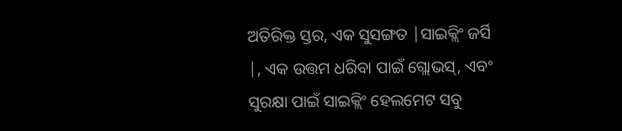ଅତିରିକ୍ତ ସ୍ତର, ଏକ ସୁସଙ୍ଗତ |ସାଇକ୍ଲିଂ ଜର୍ସି |, ଏକ ଉତ୍ତମ ଧରିବା ପାଇଁ ଗ୍ଲୋଭସ୍, ଏବଂ ସୁରକ୍ଷା ପାଇଁ ସାଇକ୍ଲିଂ ହେଲମେଟ ସବୁ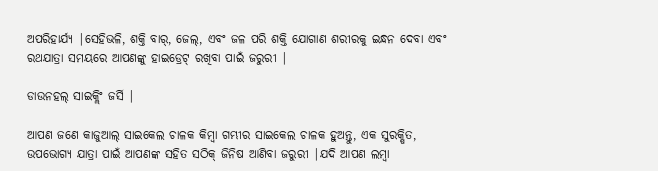ଅପରିହାର୍ଯ୍ୟ |ସେହିଭଳି, ଶକ୍ତି ବାର୍, ଜେଲ୍, ଏବଂ ଜଳ ପରି ଶକ୍ତି ଯୋଗାଣ ଶରୀରକୁ ଇନ୍ଧନ ଦେବା ଏବଂ ରଥଯାତ୍ରା ସମୟରେ ଆପଣଙ୍କୁ ହାଇଡ୍ରେଟ୍ ରଖିବା ପାଇଁ ଜରୁରୀ |

ଡାଉନହଲ୍ ସାଇକ୍ଲିଂ ଜର୍ସି |

ଆପଣ ଜଣେ କାଜୁଆଲ୍ ସାଇକେଲ ଚାଳକ କିମ୍ବା ଗମ୍ଭୀର ସାଇକେଲ ଚାଳକ ହୁଅନ୍ତୁ, ଏକ ସୁରକ୍ଷିତ, ଉପଭୋଗ୍ୟ ଯାତ୍ରା ପାଇଁ ଆପଣଙ୍କ ସହିତ ସଠିକ୍ ଜିନିଷ ଆଣିବା ଜରୁରୀ |ଯଦି ଆପଣ ଲମ୍ବା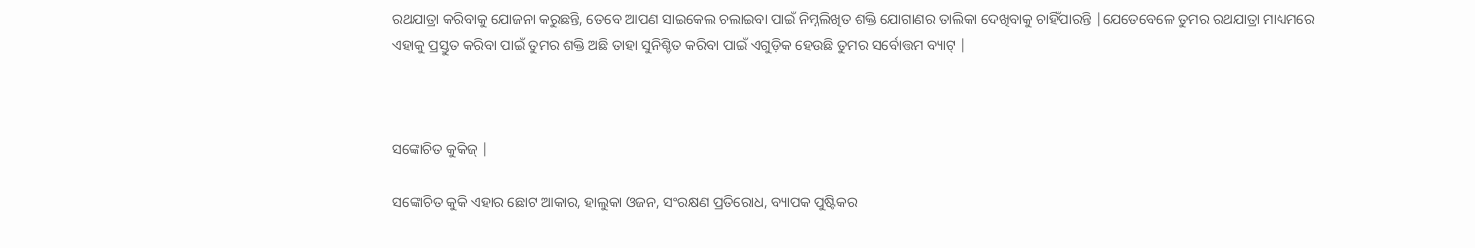ରଥଯାତ୍ରା କରିବାକୁ ଯୋଜନା କରୁଛନ୍ତି, ତେବେ ଆପଣ ସାଇକେଲ ଚଲାଇବା ପାଇଁ ନିମ୍ନଲିଖିତ ଶକ୍ତି ଯୋଗାଣର ତାଲିକା ଦେଖିବାକୁ ଚାହିଁପାରନ୍ତି |ଯେତେବେଳେ ତୁମର ରଥଯାତ୍ରା ମାଧ୍ୟମରେ ଏହାକୁ ପ୍ରସ୍ତୁତ କରିବା ପାଇଁ ତୁମର ଶକ୍ତି ଅଛି ତାହା ସୁନିଶ୍ଚିତ କରିବା ପାଇଁ ଏଗୁଡ଼ିକ ହେଉଛି ତୁମର ସର୍ବୋତ୍ତମ ବ୍ୟାଟ୍ |



ସଙ୍କୋଚିତ କୁକିଜ୍ |

ସଙ୍କୋଚିତ କୁକି ଏହାର ଛୋଟ ଆକାର, ହାଲୁକା ଓଜନ, ସଂରକ୍ଷଣ ପ୍ରତିରୋଧ, ବ୍ୟାପକ ପୁଷ୍ଟିକର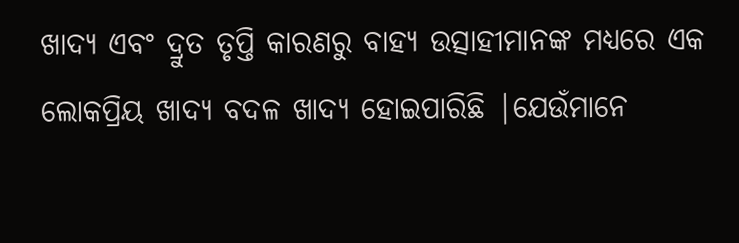ଖାଦ୍ୟ ଏବଂ ଦ୍ରୁତ ତୃପ୍ତି କାରଣରୁ ବାହ୍ୟ ଉତ୍ସାହୀମାନଙ୍କ ମଧ୍ୟରେ ଏକ ଲୋକପ୍ରିୟ ଖାଦ୍ୟ ବଦଳ ଖାଦ୍ୟ ହୋଇପାରିଛି |ଯେଉଁମାନେ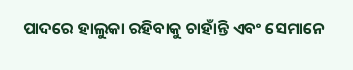ପାଦରେ ହାଲୁକା ରହିବାକୁ ଚାହାଁନ୍ତି ଏବଂ ସେମାନେ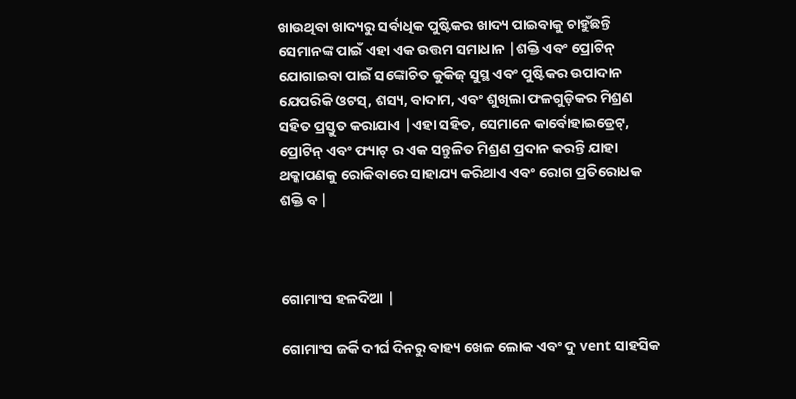ଖାଉଥିବା ଖାଦ୍ୟରୁ ସର୍ବାଧିକ ପୁଷ୍ଟିକର ଖାଦ୍ୟ ପାଇବାକୁ ଚାହୁଁଛନ୍ତି ସେମାନଙ୍କ ପାଇଁ ଏହା ଏକ ଉତ୍ତମ ସମାଧାନ |ଶକ୍ତି ଏବଂ ପ୍ରୋଟିନ୍ ଯୋଗାଇବା ପାଇଁ ସଙ୍କୋଚିତ କୁକିଜ୍ ସୁସ୍ଥ ଏବଂ ପୁଷ୍ଟିକର ଉପାଦାନ ଯେପରିକି ଓଟସ୍, ଶସ୍ୟ, ବାଦାମ, ଏବଂ ଶୁଖିଲା ଫଳଗୁଡ଼ିକର ମିଶ୍ରଣ ସହିତ ପ୍ରସ୍ତୁତ କରାଯାଏ |ଏହା ସହିତ, ସେମାନେ କାର୍ବୋହାଇଡ୍ରେଟ୍, ପ୍ରୋଟିନ୍ ଏବଂ ଫ୍ୟାଟ୍ ର ଏକ ସନ୍ତୁଳିତ ମିଶ୍ରଣ ପ୍ରଦାନ କରନ୍ତି ଯାହା ଥକ୍କାପଣକୁ ରୋକିବାରେ ସାହାଯ୍ୟ କରିଥାଏ ଏବଂ ରୋଗ ପ୍ରତିରୋଧକ ଶକ୍ତି ବ |



ଗୋମାଂସ ହଳଦିଆ |

ଗୋମାଂସ ଜର୍କି ଦୀର୍ଘ ଦିନରୁ ବାହ୍ୟ ଖେଳ ଲୋକ ଏବଂ ଦୁ vent ସାହସିକ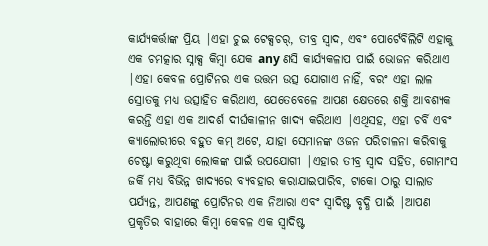କାର୍ଯ୍ୟକର୍ତ୍ତାଙ୍କ ପ୍ରିୟ |ଏହା ଚୁଇ ଟେକ୍ସଚର୍, ତୀବ୍ର ସ୍ୱାଦ, ଏବଂ ପୋର୍ଟେବିଲିଟି ଏହାକୁ ଏକ ଚମତ୍କାର ସ୍ନାକ୍ସ କିମ୍ବା ଯେକ any ଣସି କାର୍ଯ୍ୟକଳାପ ପାଇଁ ଭୋଜନ କରିଥାଏ |ଏହା କେବଳ ପ୍ରୋଟିନର ଏକ ଉତ୍ତମ ଉତ୍ସ ଯୋଗାଏ ନାହିଁ, ବରଂ ଏହା ଲାଳ ସ୍ରୋତକୁ ମଧ୍ୟ ଉତ୍ସାହିତ କରିଥାଏ, ଯେତେବେଳେ ଆପଣ କ୍ଷେତରେ ଶକ୍ତି ଆବଶ୍ୟକ କରନ୍ତି ଏହା ଏକ ଆଦର୍ଶ ଦୀର୍ଘକାଳୀନ ଖାଦ୍ୟ କରିଥାଏ |ଏଥିସହ, ଏହା ଚର୍ବି ଏବଂ କ୍ୟାଲୋରୀରେ ବହୁତ କମ୍ ଅଟେ, ଯାହା ସେମାନଙ୍କ ଓଜନ ପରିଚାଳନା କରିବାକୁ ଚେଷ୍ଟା କରୁଥିବା ଲୋକଙ୍କ ପାଇଁ ଉପଯୋଗୀ |ଏହାର ତୀବ୍ର ସ୍ବାଦ ସହିତ, ଗୋମାଂସ ଜର୍କି ମଧ୍ୟ ବିଭିନ୍ନ ଖାଦ୍ୟରେ ବ୍ୟବହାର କରାଯାଇପାରିବ, ଟାକୋ ଠାରୁ ସାଲାଡ ପର୍ଯ୍ୟନ୍ତ, ଆପଣଙ୍କୁ ପ୍ରୋଟିନର ଏକ ନିଆରା ଏବଂ ସ୍ୱାଦିଷ୍ଟ ବୃଦ୍ଧି ପାଇଁ |ଆପଣ ପ୍ରକୃତିର ବାହାରେ କିମ୍ବା କେବଳ ଏକ ସ୍ୱାଦିଷ୍ଟ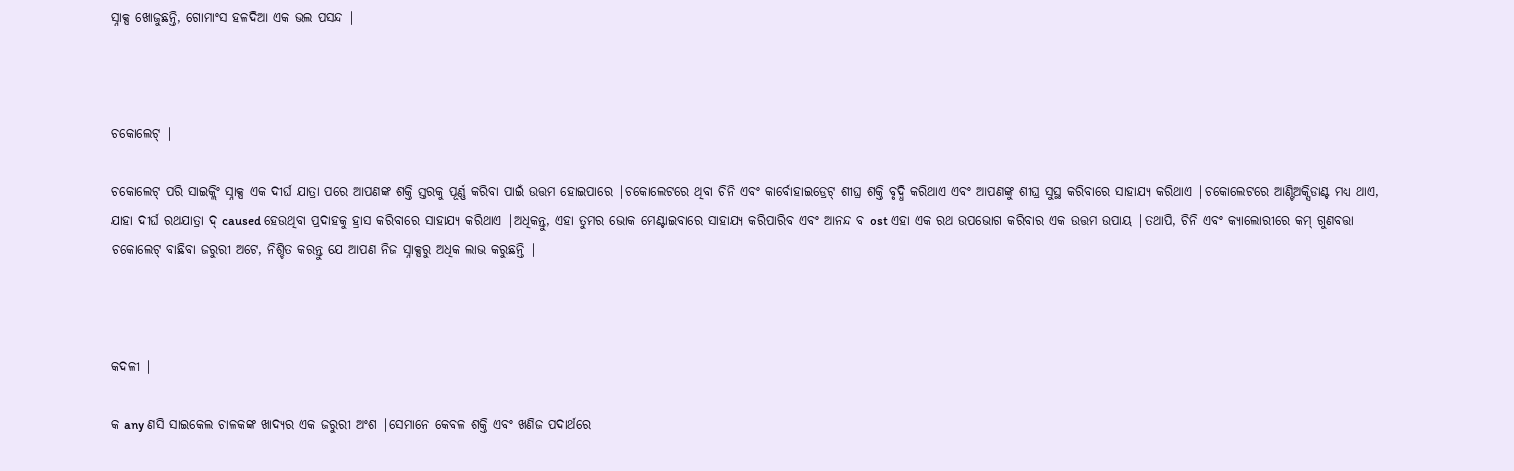ସ୍ନାକ୍ସ ଖୋଜୁଛନ୍ତି, ଗୋମାଂସ ହଳଦିଆ ଏକ ଭଲ ପସନ୍ଦ |



ଚକୋଲେଟ୍ |

ଚକୋଲେଟ୍ ପରି ସାଇକ୍ଲିଂ ସ୍ନାକ୍ସ ଏକ ଦୀର୍ଘ ଯାତ୍ରା ପରେ ଆପଣଙ୍କ ଶକ୍ତି ସ୍ତରକୁ ପୂର୍ଣ୍ଣ କରିବା ପାଇଁ ଉତ୍ତମ ହୋଇପାରେ |ଚକୋଲେଟରେ ଥିବା ଚିନି ଏବଂ କାର୍ବୋହାଇଡ୍ରେଟ୍ ଶୀଘ୍ର ଶକ୍ତି ବୃଦ୍ଧି କରିଥାଏ ଏବଂ ଆପଣଙ୍କୁ ଶୀଘ୍ର ସୁସ୍ଥ କରିବାରେ ସାହାଯ୍ୟ କରିଥାଏ |ଚକୋଲେଟରେ ଆଣ୍ଟିଅକ୍ସିଡାଣ୍ଟ ମଧ୍ୟ ଥାଏ, ଯାହା ଦୀର୍ଘ ରଥଯାତ୍ରା ଦ୍ caused ହେଉଥିବା ପ୍ରଦାହକୁ ହ୍ରାସ କରିବାରେ ସାହାଯ୍ୟ କରିଥାଏ |ଅଧିକନ୍ତୁ, ଏହା ତୁମର ଭୋକ ମେଣ୍ଟାଇବାରେ ସାହାଯ୍ୟ କରିପାରିବ ଏବଂ ଆନନ୍ଦ ବ ost ଏହା ଏକ ରଥ ଉପଭୋଗ କରିବାର ଏକ ଉତ୍ତମ ଉପାୟ |ତଥାପି, ଚିନି ଏବଂ କ୍ୟାଲୋରୀରେ କମ୍ ଗୁଣବତ୍ତା ଚକୋଲେଟ୍ ବାଛିବା ଜରୁରୀ ଅଟେ, ନିଶ୍ଚିତ କରନ୍ତୁ ଯେ ଆପଣ ନିଜ ସ୍ନାକ୍ସରୁ ଅଧିକ ଲାଭ କରୁଛନ୍ତି |



କଦଳୀ |

କ any ଣସି ସାଇକେଲ ଚାଳକଙ୍କ ଖାଦ୍ୟର ଏକ ଜରୁରୀ ଅଂଶ |ସେମାନେ କେବଳ ଶକ୍ତି ଏବଂ ଖଣିଜ ପଦାର୍ଥରେ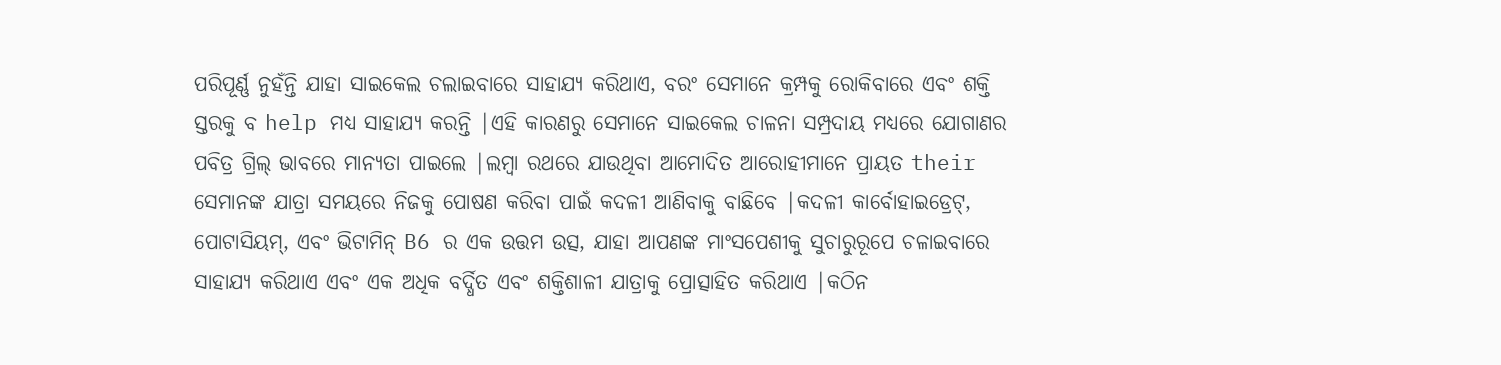ପରିପୂର୍ଣ୍ଣ ନୁହଁନ୍ତି ଯାହା ସାଇକେଲ ଚଲାଇବାରେ ସାହାଯ୍ୟ କରିଥାଏ, ବରଂ ସେମାନେ କ୍ରମ୍ପକୁ ରୋକିବାରେ ଏବଂ ଶକ୍ତି ସ୍ତରକୁ ବ help ମଧ୍ୟ ସାହାଯ୍ୟ କରନ୍ତି |ଏହି କାରଣରୁ ସେମାନେ ସାଇକେଲ ଚାଳନା ସମ୍ପ୍ରଦାୟ ମଧ୍ୟରେ ଯୋଗାଣର ପବିତ୍ର ଗ୍ରିଲ୍ ଭାବରେ ମାନ୍ୟତା ପାଇଲେ |ଲମ୍ବା ରଥରେ ଯାଉଥିବା ଆମୋଦିତ ଆରୋହୀମାନେ ପ୍ରାୟତ their ସେମାନଙ୍କ ଯାତ୍ରା ସମୟରେ ନିଜକୁ ପୋଷଣ କରିବା ପାଇଁ କଦଳୀ ଆଣିବାକୁ ବାଛିବେ |କଦଳୀ କାର୍ବୋହାଇଡ୍ରେଟ୍, ପୋଟାସିୟମ୍, ଏବଂ ଭିଟାମିନ୍ B6 ର ଏକ ଉତ୍ତମ ଉତ୍ସ, ଯାହା ଆପଣଙ୍କ ମାଂସପେଶୀକୁ ସୁଚାରୁରୂପେ ଚଳାଇବାରେ ସାହାଯ୍ୟ କରିଥାଏ ଏବଂ ଏକ ଅଧିକ ବର୍ଦ୍ଧିତ ଏବଂ ଶକ୍ତିଶାଳୀ ଯାତ୍ରାକୁ ପ୍ରୋତ୍ସାହିତ କରିଥାଏ |କଠିନ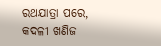ରଥଯାତ୍ରା ପରେ, କଦଳୀ ଖଣିଜ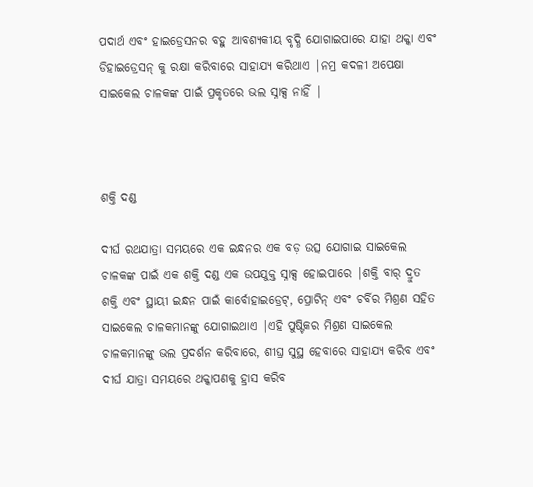ପଦାର୍ଥ ଏବଂ ହାଇଡ୍ରେସନର ବହୁ ଆବଶ୍ୟକୀୟ ବୃଦ୍ଧି ଯୋଗାଇପାରେ ଯାହା ଥକ୍କା ଏବଂ ଡିହାଇଡ୍ରେସନ୍ କୁ ରକ୍ଷା କରିବାରେ ସାହାଯ୍ୟ କରିଥାଏ |ନମ୍ର କଦଳୀ ଅପେକ୍ଷା ସାଇକେଲ ଚାଳକଙ୍କ ପାଇଁ ପ୍ରକୃତରେ ଭଲ ସ୍ନାକ୍ସ ନାହିଁ |



ଶକ୍ତି ଦଣ୍ଡ

ଦୀର୍ଘ ରଥଯାତ୍ରା ସମୟରେ ଏକ ଇନ୍ଧନର ଏକ ବଡ଼ ଉତ୍ସ ଯୋଗାଇ ସାଇକେଲ ଚାଳକଙ୍କ ପାଇଁ ଏକ ଶକ୍ତି ଦଣ୍ଡ ଏକ ଉପଯୁକ୍ତ ସ୍ନାକ୍ସ ହୋଇପାରେ |ଶକ୍ତି ବାର୍ ଦ୍ରୁତ ଶକ୍ତି ଏବଂ ସ୍ଥାୟୀ ଇନ୍ଧନ ପାଇଁ କାର୍ବୋହାଇଡ୍ରେଟ୍, ପ୍ରୋଟିନ୍ ଏବଂ ଚର୍ବିର ମିଶ୍ରଣ ସହିତ ସାଇକେଲ ଚାଳକମାନଙ୍କୁ ଯୋଗାଇଥାଏ |ଏହି ପୁଷ୍ଟିକର ମିଶ୍ରଣ ସାଇକେଲ ଚାଳକମାନଙ୍କୁ ଭଲ ପ୍ରଦର୍ଶନ କରିବାରେ, ଶୀଘ୍ର ସୁସ୍ଥ ହେବାରେ ସାହାଯ୍ୟ କରିବ ଏବଂ ଦୀର୍ଘ ଯାତ୍ରା ସମୟରେ ଥକ୍କାପଣକୁ ହ୍ରାସ କରିବ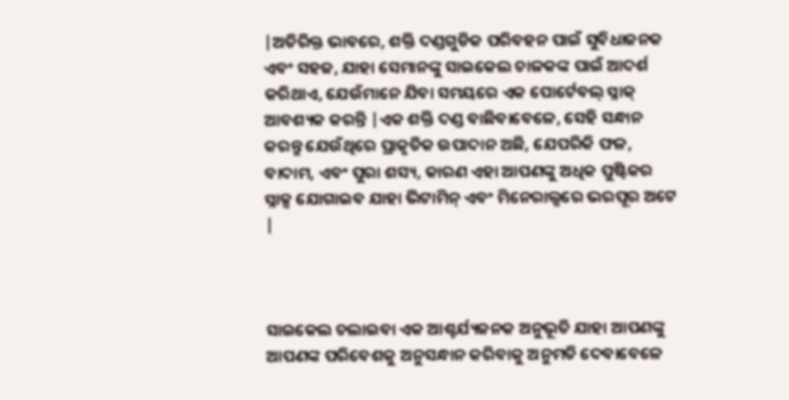|ଅତିରିକ୍ତ ଭାବରେ, ଶକ୍ତି ଦଣ୍ଡଗୁଡିକ ପରିବହନ ପାଇଁ ସୁବିଧାଜନକ ଏବଂ ସହଜ, ଯାହା ସେମାନଙ୍କୁ ସାଇକେଲ ଚାଳକଙ୍କ ପାଇଁ ଆଦର୍ଶ କରିଥାଏ, ଯେଉଁମାନେ ଯିବା ସମୟରେ ଏକ ପୋର୍ଟେବଲ୍ ସ୍ନାକ୍ ଆବଶ୍ୟକ କରନ୍ତି |ଏକ ଶକ୍ତି ଦଣ୍ଡ ବାଛିବାବେଳେ, ସେହି ସନ୍ଧାନ କରନ୍ତୁ ଯେଉଁଥିରେ ପ୍ରାକୃତିକ ଉପାଦାନ ଅଛି, ଯେପରିକି ଫଳ, ବାଦାମ, ଏବଂ ପୁରା ଶସ୍ୟ, କାରଣ ଏହା ଆପଣଙ୍କୁ ଅଧିକ ପୁଷ୍ଟିକର ସ୍ନାକ୍ସ ଯୋଗାଇବ ଯାହା ଭିଟାମିନ୍ ଏବଂ ମିନେରାଲ୍ସରେ ଭରପୂର ଅଟେ |



ସାଇକେଲ ଚଲାଇବା ଏକ ଆଶ୍ଚର୍ଯ୍ୟଜନକ ଅନୁଭୂତି ଯାହା ଆପଣଙ୍କୁ ଆପଣଙ୍କ ପରିବେଶକୁ ଅନୁସନ୍ଧାନ କରିବାକୁ ଅନୁମତି ଦେବାବେଳେ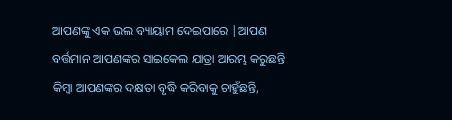ଆପଣଙ୍କୁ ଏକ ଭଲ ବ୍ୟାୟାମ ଦେଇପାରେ |ଆପଣ ବର୍ତ୍ତମାନ ଆପଣଙ୍କର ସାଇକେଲ ଯାତ୍ରା ଆରମ୍ଭ କରୁଛନ୍ତି କିମ୍ବା ଆପଣଙ୍କର ଦକ୍ଷତା ବୃଦ୍ଧି କରିବାକୁ ଚାହୁଁଛନ୍ତି,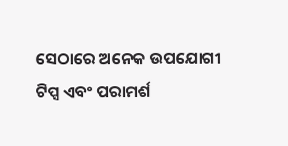ସେଠାରେ ଅନେକ ଉପଯୋଗୀ ଟିପ୍ସ ଏବଂ ପରାମର୍ଶ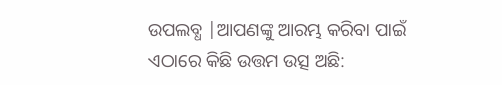ଉପଲବ୍ଧ |ଆପଣଙ୍କୁ ଆରମ୍ଭ କରିବା ପାଇଁ ଏଠାରେ କିଛି ଉତ୍ତମ ଉତ୍ସ ଅଛି: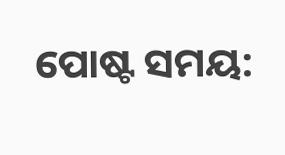ପୋଷ୍ଟ ସମୟ: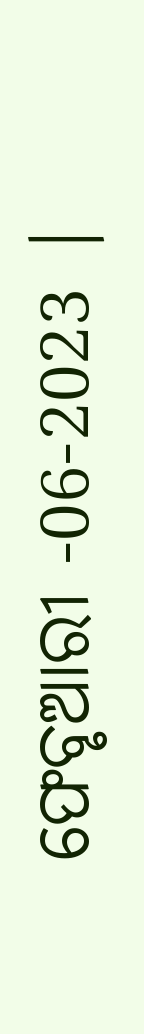ଫେବୃଆରୀ -06-2023 |